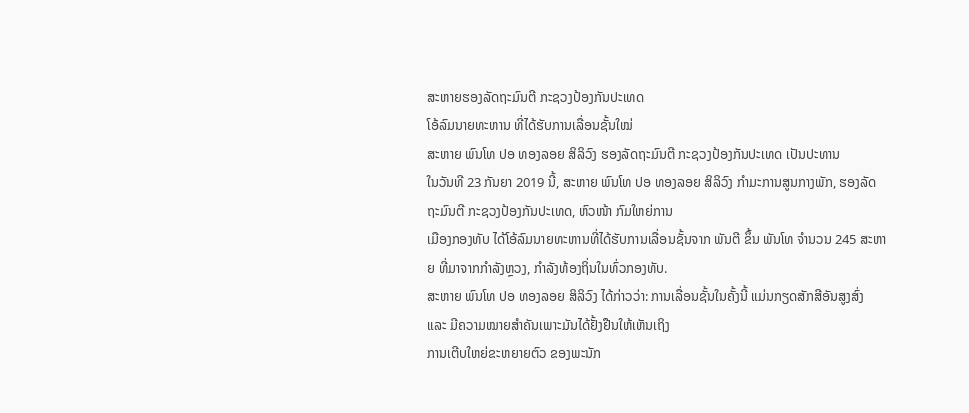ສະຫາຍຮອງລັດຖະມົນຕີ ກະຊວງປ້ອງກັນປະເທດ
ໂອ້ລົມນາຍທະຫານ ທີ່ໄດ້ຮັບການເລື່ອນຊັ້ນໃໝ່
ສະຫາຍ ພົນໂທ ປອ ທອງລອຍ ສິລິວົງ ຮອງລັດຖະມົນຕີ ກະຊວງປ້ອງກັນປະເທດ ເປັນປະທານ
ໃນວັນທີ 23 ກັນຍາ 2019 ນີ້, ສະຫາຍ ພົນໂທ ປອ ທອງລອຍ ສິລິວົງ ກໍາມະການສູນກາງພັກ, ຮອງລັດຖະມົນຕີ ກະຊວງປ້ອງກັນປະເທດ, ຫົວໜ້າ ກົມໃຫຍ່ການ
ເມືອງກອງທັບ ໄດ້ໂອ້ລົມນາຍທະຫານທີ່ໄດ້ຮັບການເລື່ອນຊັ້ນຈາກ ພັນຕີ ຂຶ້ນ ພັນໂທ ຈຳນວນ 245 ສະຫາຍ ທີ່ມາຈາກກຳລັງຫຼວງ, ກຳລັງທ້ອງຖິ່ນໃນທົ່ວກອງທັບ.
ສະຫາຍ ພົນໂທ ປອ ທອງລອຍ ສິລິວົງ ໄດ້ກ່າວວ່າ: ການເລື່ອນຊັ້ນໃນຄັ້ງນີ້ ແມ່ນກຽດສັກສີອັນສູງສົ່ງ ແລະ ມີຄວາມໝາຍສໍາຄັນເພາະມັນໄດ້ຢັ້ງຢືນໃຫ້ເຫັນເຖິງ
ການເຕີບໃຫຍ່ຂະຫຍາຍຕົວ ຂອງພະນັກ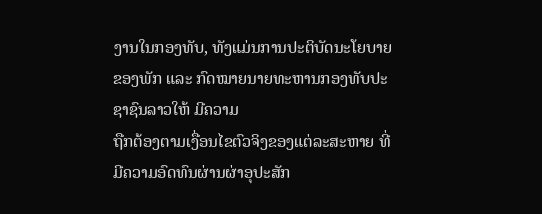ງານໃນກອງທັບ, ທັງແມ່ນການປະຕິບັດນະໂຍບາຍຂອງພັກ ແລະ ກົດໝາຍນາຍທະຫານກອງທັບປະຊາຊົນລາວໃຫ້ ມີຄວາມ
ຖືກຕ້ອງຕາມເງື່ອນໄຂຕົວຈິງຂອງແຕ່ລະສະຫາຍ ທີ່ມີຄວາມອົດທົນຜ່ານຜ່າອຸປະສັກ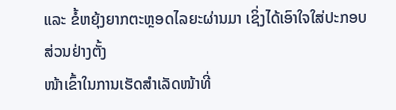ແລະ ຂໍ້ຫຍຸ້ງຍາກຕະຫຼອດໄລຍະຜ່ານມາ ເຊິ່ງໄດ້ເອົາໃຈໃສ່ປະກອບສ່ວນຢ່າງຕັ້ງ
ໜ້າເຂົ້າໃນການເຮັດສຳເລັດໜ້າທີ່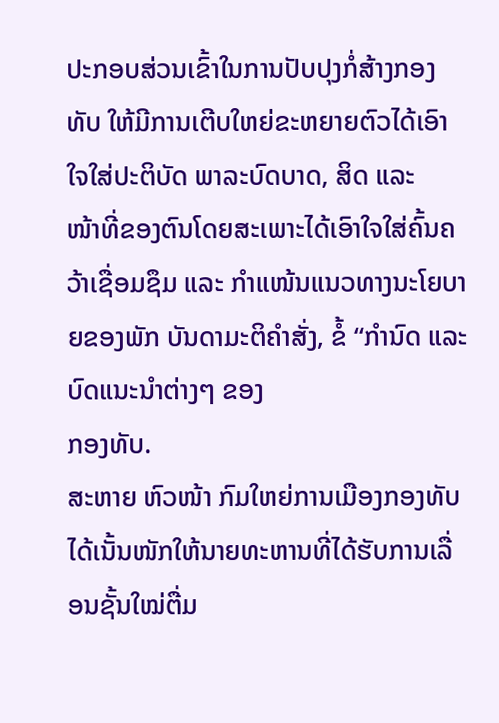ປະກອບສ່ວນເຂົ້າໃນການປັບປຸງກໍ່ສ້າງກອງທັບ ໃຫ້ມີການເຕີບໃຫຍ່ຂະຫຍາຍຕົວໄດ້ເອົາໃຈໃສ່ປະຕິບັດ ພາລະບົດບາດ, ສິດ ແລະ
ໜ້າທີ່ຂອງຕົນໂດຍສະເພາະໄດ້ເອົາໃຈໃສ່ຄົ້ນຄວ້າເຊື່ອມຊຶມ ແລະ ກໍາແໜ້ນແນວທາງນະໂຍບາຍຂອງພັກ ບັນດາມະຕິຄໍາສັ່ງ, ຂໍ້ “ກໍານົດ ແລະ ບົດແນະນໍາຕ່າງໆ ຂອງ
ກອງທັບ.
ສະຫາຍ ຫົວໜ້າ ກົມໃຫຍ່ການເມືອງກອງທັບ ໄດ້ເນັ້ນໜັກໃຫ້ນາຍທະຫານທີ່ໄດ້ຮັບການເລື່ອນຊັ້ນໃໝ່ຕື່ມ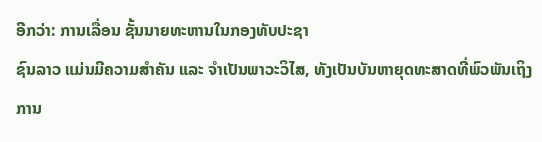ອີກວ່າ: ການເລື່ອນ ຊັ້ນນາຍທະຫານໃນກອງທັບປະຊາ
ຊົນລາວ ແມ່ນມີຄວາມສໍາຄັນ ແລະ ຈໍາເປັນພາວະວິໄສ, ທັງເປັນບັນຫາຍຸດທະສາດທີ່ພົວພັນເຖິງການ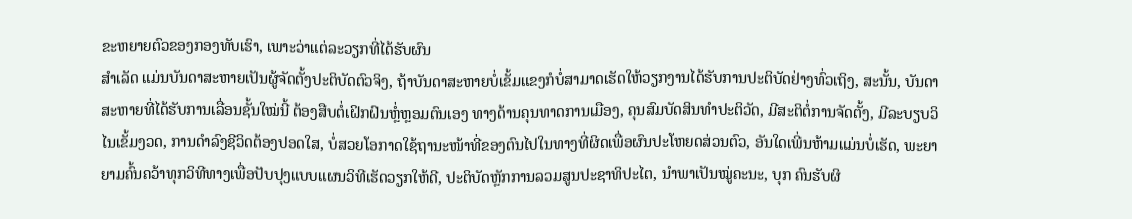ຂະຫຍາຍຕົວຂອງກອງທັບເຮົາ, ເພາະວ່າແຕ່ລະວຽກທີ່ໄດ້ຮັບຜົນ
ສໍາເລັດ ແມ່ນບັນດາສະຫາຍເປັນຜູ້ຈັດຕັ້ງປະຕິບັດຕົວຈິງ, ຖ້າບັນດາສະຫາຍບໍ່ເຂັ້ມແຂງກໍບໍ່ສາມາດເຮັດໃຫ້ວຽກງານໄດ້ຮັບການປະຕິບັດຢ່າງທົ່ວເຖິງ, ສະນັ້ນ, ບັນດາ
ສະຫາຍທີ່ໄດ້ຮັບການເລື່ອນຊັ້ນໃໝ່ນີ້ ຕ້ອງສືບຕໍ່ເຝິກຝົນຫຼໍ່ຫຼອມຕົນເອງ ທາງດ້ານຄຸນທາດການເມືອງ, ຄຸນສົມບັດສິນທຳປະຕິວັດ, ມີສະຕິຕໍ່ການຈັດຕັ້ງ, ມີລະບຽບວິ
ໄນເຂັ້ມງວດ, ການດຳລົງຊີວິດຕ້ອງປອດໃສ, ບໍ່ສວຍໂອກາດໃຊ້ຖານະໜ້າທີ່ຂອງຕົນໄປໃນທາງທີ່ຜິດເພື່ອຜົນປະໂຫຍດສ່ວນຕົວ, ອັນໃດເພີ່ນຫ້າມແມ່ນບໍ່ເຮັດ, ພະຍາ
ຍາມຄົ້ນຄວ້າທຸກວິທີທາງເພື່ອປັບປຸງແບບແຜນວິທີເຮັດວຽກໃຫ້ດີ, ປະຕິບັດຫຼັກການລວມສູນປະຊາທິປະໄຕ, ນໍາພາເປັນໝູ່ຄະນະ, ບຸກ ຄົນຮັບຜິ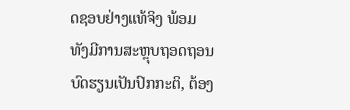ດຊອບຢ່າງແທ້ຈິງ ພ້ອມ
ທັງມີການສະຫຼຸບຖອດຖອນບົດຮຽນເປັນປົກກະຕິ, ຕ້ອງ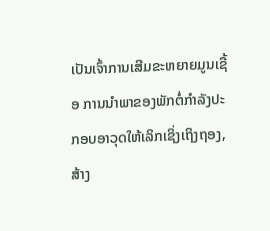ເປັນເຈົ້າການເສີມຂະຫຍາຍມູນເຊື້ອ ການນໍາພາຂອງພັກຕໍ່ກໍາລັງປະກອບອາວຸດໃຫ້ເລິກເຊິ່ງເຖິງຖອງ, ສ້າງ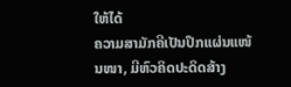ໃຫ້ໄດ້
ຄວາມສາມັກຄີເປັນປຶກແຜ່ນແໜ້ນໜາ, ມີຫົວຄິດປະດິດສ້າງ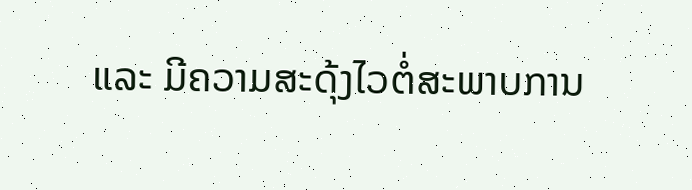ແລະ ມີຄວາມສະດຸ້ງໄວຕໍ່ສະພາບການ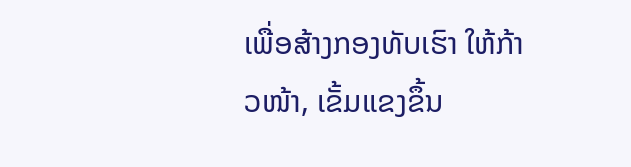ເພື່ອສ້າງກອງທັບເຮົາ ໃຫ້ກ້າວໜ້າ, ເຂັ້ມແຂງຂຶ້ນ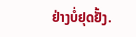ຢ່າງບໍ່ຢຸດຢັ້ງ.